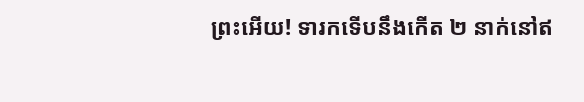ព្រះអើយ! ទារកទើបនឹងកើត ២ នាក់នៅឥ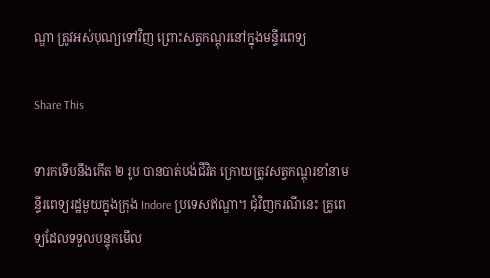ណ្ឌា ត្រូវអស់បុណ្យទៅវិញ ព្រោះសត្វកណ្តុរនៅក្នុងមន្ទីរពេទ្យ

Share This

ទារកទើបនឹងកើត ២ រូប បានបាត់បង់ជីវិត ក្រោយត្រូវសត្វកណ្តុរខាំនាមន្ទីរពេទ្យរដ្ឋមួយក្នុងក្រុង Indore ប្រទេសឥណ្ឌា។ ជុំវិញករណីនេះ គ្រូពេទ្យដែលទទួលបន្ទុកមើល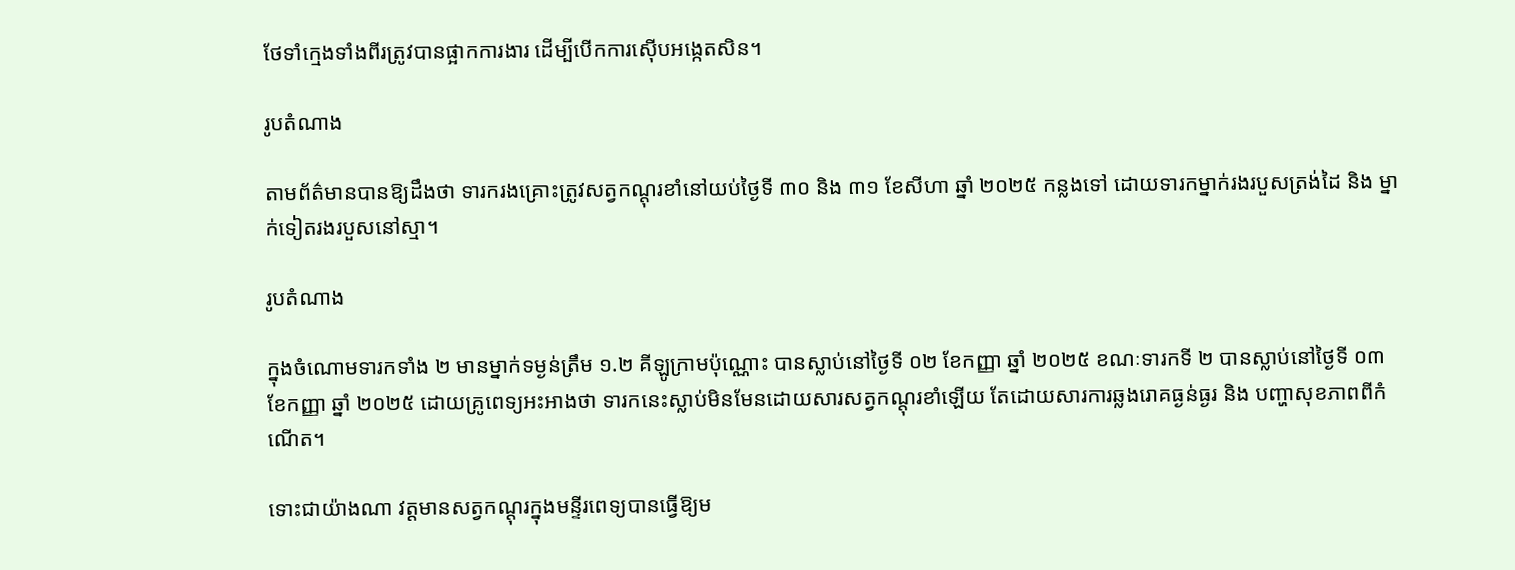ថែទាំក្មេងទាំងពីរត្រូវបានផ្អាកការងារ ដើម្បីបើកការស៊ើបអង្កេតសិន។

រូបតំណាង

តាមព័ត៌មានបានឱ្យដឹងថា ទារករងគ្រោះត្រូវសត្វកណ្តុរខាំនៅយប់ថ្ងៃទី ៣០ និង ៣១ ខែសីហា ឆ្នាំ ២០២៥ កន្លងទៅ ដោយទារកម្នាក់រងរបួសត្រង់ដៃ និង ម្នាក់ទៀតរងរបួសនៅស្មា។

រូបតំណាង

ក្នុងចំណោមទារកទាំង ២ មានម្នាក់ទម្ងន់ត្រឹម ១.២ គីឡូក្រាមប៉ុណ្ណោះ បានស្លាប់នៅថ្ងៃទី ០២ ខែកញ្ញា ឆ្នាំ ២០២៥ ខណៈទារកទី ២ បានស្លាប់នៅថ្ងៃទី ០៣ ខែកញ្ញា ឆ្នាំ ២០២៥ ដោយគ្រូពេទ្យអះអាងថា ទារកនេះស្លាប់មិនមែនដោយសារសត្វកណ្តុរខាំឡើយ តែដោយសារការឆ្លងរោគធ្ងន់ធ្ងរ និង បញ្ហាសុខភាពពីកំណើត។

ទោះជាយ៉ាងណា វត្តមានសត្វកណ្ដុរក្នុងមន្ទីរពេទ្យបានធ្វើឱ្យម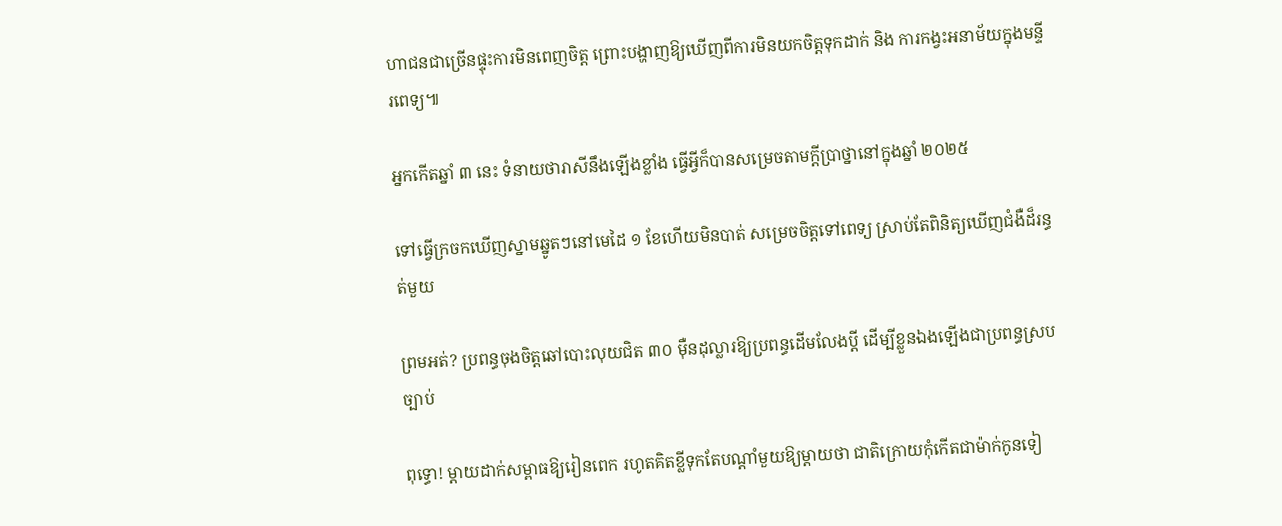ហាជនជាច្រើនផ្ទុះការមិនពេញចិត្ត ព្រោះបង្ហាញឱ្យឃើញពីការមិនយកចិត្តទុកដាក់ និង ការកង្វះអនាម័យក្នុងមន្ទីរពេទ្យ៕

អ្នកកើតឆ្នាំ ៣ នេះ ទំនាយថារាសីនឹងឡើងខ្លាំង ធ្វើអ្វីក៏បានសម្រេចតាមក្ដីប្រាថ្នានៅក្នុងឆ្នាំ ២០២៥

ទៅធ្វើក្រចកឃើញស្នាមឆ្នូតៗនៅមេដៃ ១ ខែហើយមិនបាត់ សម្រេចចិត្តទៅពេទ្យ ស្រាប់តែពិនិត្យឃើញជំងឺដ៏រន្ធត់មួយ

ព្រមអត់? ប្រពន្ធចុងចិត្តឆៅបោះលុយជិត ៣០ ម៉ឺនដុល្លារឱ្យប្រពន្ធដើមលែងប្តី ដើម្បីខ្លួនឯងឡើងជាប្រពន្ធស្របច្បាប់

ពុទ្ធោ! ម្ដាយដាក់សម្ពាធឱ្យរៀនពេក រហូតគិតខ្លីទុកតែបណ្ដាំមួយឱ្យម្តាយថា ជាតិក្រោយកុំកើតជាម៉ាក់កូនទៀ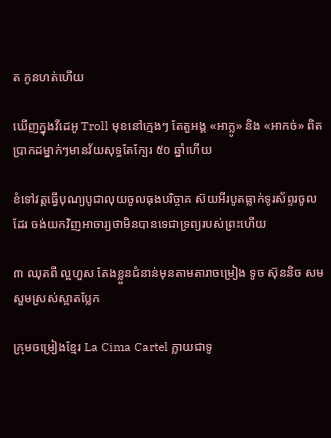ត កូនហត់ហើយ

ឃើញក្នុងវីដេអូ Troll មុខនៅក្មេងៗ តែតួអង្គ «អាក្លូ» និង «អាកច់» ពិតប្រាកដម្នាក់ៗមានវ័យសុទ្ធតែក្បែរ ៥០ ឆ្នាំហើយ

ខំទៅវត្តធ្វើបុណ្យបូជាលុយចូលធុងបរិច្ចាគ ស៊យអីរបូតធ្លាក់ទូរស័ព្ទរចូលដែរ ចង់យកវិញអាចារ្យថាមិនបានទេជាទ្រព្យរបស់ព្រះហើយ

៣ ឈុតពី ល្អហួស តែងខ្លួនជំនាន់មុនតាមតារាចម្រៀង ទូច ស៊ុននិច សមសួមស្រស់ស្អាតប្លែក

ក្រុមចម្រៀងខ្មែរ La Cima Cartel ក្លាយជាទូ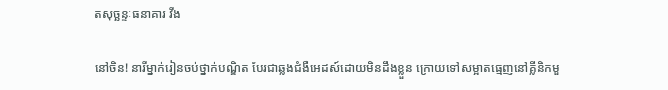តសុច្ឆន្ទៈធនាគារ វីង

នៅចិន! នារីម្នាក់រៀនចប់ថ្នាក់បណ្ឌិត បែរជាឆ្លងជំងឺអេដស៍ដោយមិនដឹងខ្លួន ក្រោយទៅសម្អាតធ្មេញនៅគ្លីនិកមួ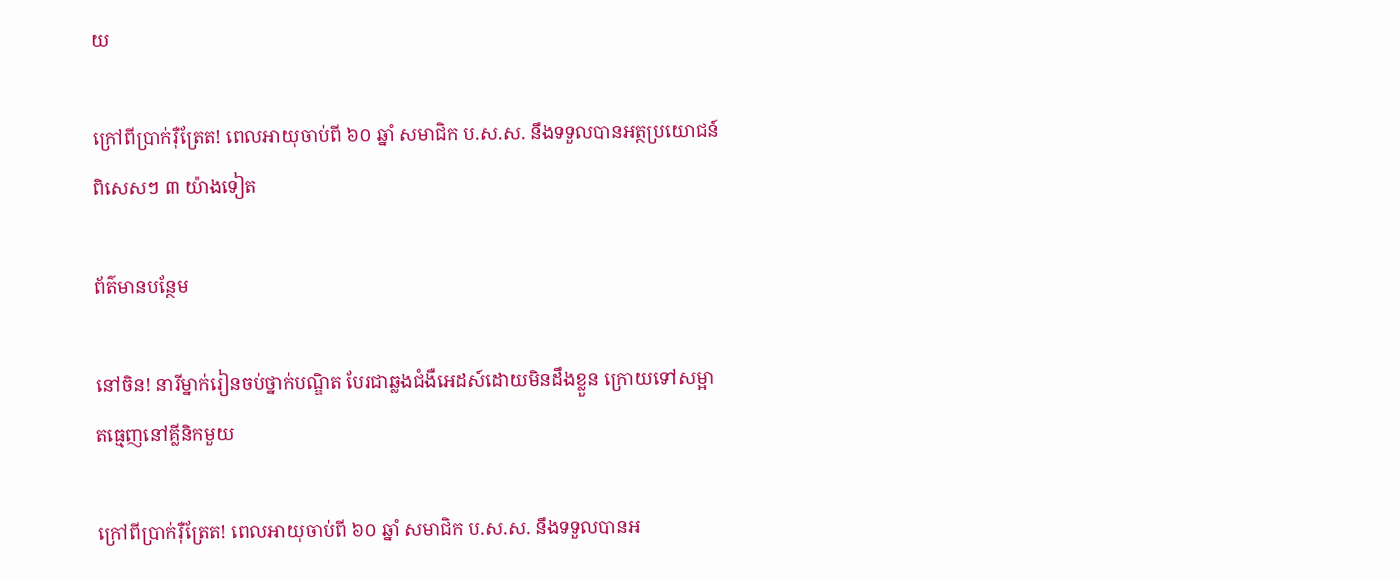យ

ក្រៅពីប្រាក់រ៉ឺត្រែត! ពេលអាយុចាប់ពី ៦០ ឆ្នាំ សមាជិក ប.ស.ស. នឹងទទួលបានអត្ថប្រយោជន៍ពិសេសៗ ៣ យ៉ាងទៀត

ព័ត៌មានបន្ថែម

នៅចិន! នារីម្នាក់រៀនចប់ថ្នាក់បណ្ឌិត បែរជាឆ្លងជំងឺអេដស៍ដោយមិនដឹងខ្លួន ក្រោយទៅសម្អាតធ្មេញនៅគ្លីនិកមួយ

ក្រៅពីប្រាក់រ៉ឺត្រែត! ពេលអាយុចាប់ពី ៦០ ឆ្នាំ សមាជិក ប.ស.ស. នឹងទទួលបានអ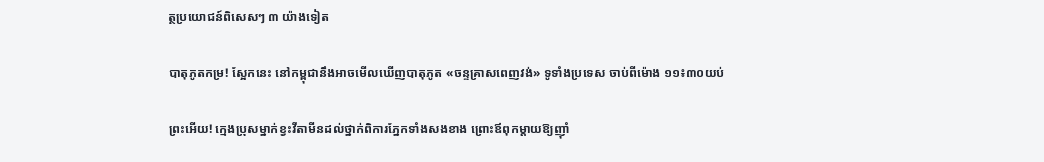ត្ថប្រយោជន៍ពិសេសៗ ៣ យ៉ាងទៀត

បាតុភូតកម្រ! ស្អែកនេះ នៅកម្ពុជានឹងអាចមើលឃើញបាតុភូត «ចន្ទគ្រាសពេញវង់» ទូទាំងប្រទេស ចាប់ពីម៉ោង ១១៖៣០យប់

ព្រះអើយ! ក្មេងប្រុសម្នាក់ខ្វះវីតាមីនដល់ថ្នាក់ពិការភ្នែកទាំងសងខាង ព្រោះឪពុកម្តាយឱ្យញ៉ាំ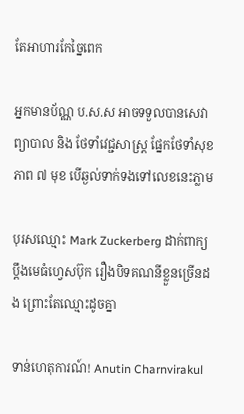តែអាហារកែច្នៃពេក

អ្នកមានប័ណ្ណ ប.ស.ស អាចទទួលបានសេវាព្យាបាល និង ថែទាំវេជ្ជសាស្ត្រ ផ្នែកថែទាំសុខភាព ៧ មុខ បើឆ្ងល់ទាក់ទងទៅលេខនេះភ្លាម

បុរសឈ្មោះ Mark Zuckerberg ដាក់ពាក្យប្ដឹងមេធំហ្វេសប៊ុក រឿងបិទគណនីខ្លួនច្រើនដង ព្រោះតែឈ្មោះដូចគ្នា

ទាន់ហេតុការណ៍! Anutin Charnvirakul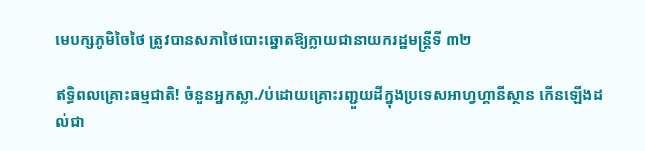មេបក្សភូមិចៃថៃ ត្រូវបានសភាថៃបោះឆ្នោតឱ្យក្លាយជានាយករដ្ឋមន្រ្តីទី ៣២

ឥទ្ធិពលគ្រោះធម្មជាតិ! ចំនួនអ្នកស្លា./ប់ដោយគ្រោះរញ្ជួយដីក្នុងប្រទេសអាហ្វហ្គានីស្ថាន កើនឡើងដល់ជា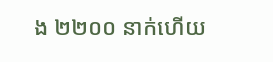ង ២២០០ នាក់ហើយ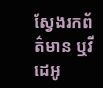ស្វែងរកព័ត៌មាន ឬវីដេអូ